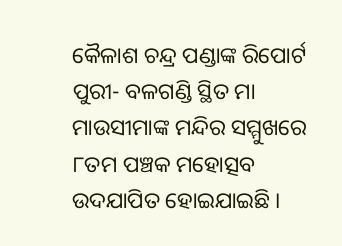କୈଳାଶ ଚନ୍ଦ୍ର ପଣ୍ଡାଙ୍କ ରିପୋର୍ଟ
ପୁରୀ- ବଳଗଣ୍ଡି ସ୍ଥିତ ମା ମାଉସୀମାଙ୍କ ମନ୍ଦିର ସମ୍ମୁଖରେ ୮ତମ ପଞ୍ଚକ ମହୋତ୍ସବ ଉଦଯାପିତ ହୋଇଯାଇଛି ।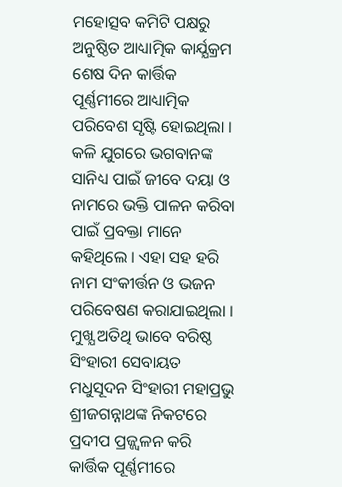ମହୋତ୍ସବ କମିଟି ପକ୍ଷରୁ ଅନୁଷ୍ଠିତ ଆଧ୍ୟାତ୍ମିକ କାର୍ଯ୍ଯକ୍ରମ ଶେଷ ଦିନ କାର୍ତ୍ତିକ ପୂର୍ଣ୍ଣମୀରେ ଆଧ୍ୟାତ୍ମିକ ପରିବେଶ ସୃଷ୍ଟି ହୋଇଥିଲା । କଳି ଯୁଗରେ ଭଗବାନଙ୍କ ସାନିଧ୍ୟ ପାଇଁ ଜୀବେ ଦୟା ଓ ନାମରେ ଭକ୍ତି ପାଳନ କରିବା ପାଇଁ ପ୍ରବକ୍ତା ମାନେ କହିଥିଲେ । ଏହା ସହ ହରି ନାମ ସଂକୀର୍ତ୍ତନ ଓ ଭଜନ ପରିବେଷଣ କରାଯାଇଥିଲା । ମୁଖ୍ଯ ଅତିଥି ଭାବେ ବରିଷ୍ଠ ସିଂହାରୀ ସେବାୟତ ମଧୁସୂଦନ ସିଂହାରୀ ମହାପ୍ରଭୁ ଶ୍ରୀଜଗନ୍ନାଥଙ୍କ ନିକଟରେ ପ୍ରଦୀପ ପ୍ରଜ୍ଜ୍ୱଳନ କରି କାର୍ତ୍ତିକ ପୂର୍ଣ୍ଣମୀରେ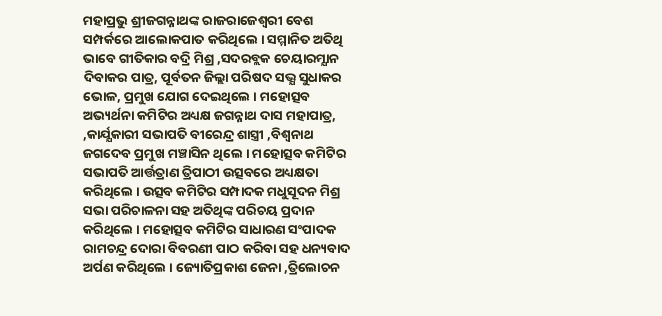ମହାପ୍ରଭୁ ଶ୍ରୀଜଗନ୍ନାଥଙ୍କ ରାଜରାଜେଶ୍ଵରୀ ବେଶ ସମ୍ପର୍କରେ ଆଲୋକପାତ କରିଥିଲେ । ସମ୍ମାନିତ ଅତିଥି ଭାବେ ଗୀତିକାର ବଦ୍ରି ମିଶ୍ର ,ସଦରବ୍ଲକ ଚେୟାରମ୍ଯାନ ଦିବାକର ପାତ୍ର, ପୂର୍ବତନ ଜିଲ୍ଲା ପରିଷଦ ସଭ୍ଯ ସୁଧାକର ଭୋଳ, ପ୍ରମୁଖ ଯୋଗ ଦେଇଥିଲେ । ମହୋତ୍ସବ ଅଭ୍ୟର୍ଥନା କମିଟିର ଅଧ୍ୟକ୍ଷ ଜଗନ୍ନାଥ ଦାସ ମହାପାତ୍ର, ,କାର୍ଯ୍ଯକାରୀ ସଭାପତି ବୀରେନ୍ଦ୍ର ଶାସ୍ତ୍ରୀ ,ବିଶ୍ବନାଥ ଜଗଦେବ ପ୍ରମୁଖ ମଞ୍ଚାସିନ ଥିଲେ । ମହୋତ୍ସବ କମିଟିର ସଭାପତି ଆର୍ତ୍ତତ୍ରାଣ ତ୍ରିପାଠୀ ଉତ୍ସବରେ ଅଧ୍ୟକ୍ଷତା କରିଥିଲେ । ଉତ୍ସବ କମିଟିର ସମ୍ପାଦକ ମଧୁସୂଦନ ମିଶ୍ର ସଭା ପରିଚାଳନା ସହ ଅତିଥିଙ୍କ ପରିଚୟ ପ୍ରଦାନ କରିଥିଲେ । ମହୋତ୍ସବ କମିଟିର ସାଧାରଣ ସଂପାଦକ ରାମଚନ୍ଦ୍ର ଦୋରା ବିବରଣୀ ପାଠ କରିବା ସହ ଧନ୍ୟବାଦ ଅର୍ପଣ କରିଥିଲେ । ଜ୍ୟୋତିପ୍ରକାଶ ଜେନା ,ତ୍ରିଲୋଚନ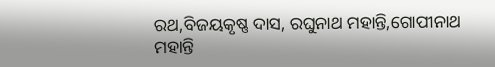ରଥ,ବିଜୟକୃଷ୍ଣ ଦାସ, ରଘୁନାଥ ମହାନ୍ତି,ଗୋପୀନାଥ ମହାନ୍ତି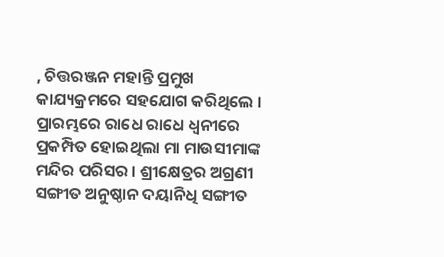, ଚିତ୍ତରଞ୍ଜନ ମହାନ୍ତି ପ୍ରମୁଖ କାଯ୍ୟକ୍ରମରେ ସହଯୋଗ କରିଥିଲେ । ପ୍ରାରମ୍ଭରେ ରାଧେ ରାଧେ ଧ୍ବନୀରେ ପ୍ରକମ୍ପିତ ହୋଇଥିଲା ମା ମାଉସୀମାଙ୍କ ମନ୍ଦିର ପରିସର । ଶ୍ରୀକ୍ଷେତ୍ରର ଅଗ୍ରଣୀ ସଙ୍ଗୀତ ଅନୁଷ୍ଠାନ ଦୟାନିଧି ସଙ୍ଗୀତ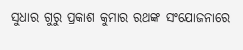ସୁଧାର ଗୁରୁ ପ୍ରକାଶ କୁମାର ରଥଙ୍କ ସଂଯୋଜନାରେ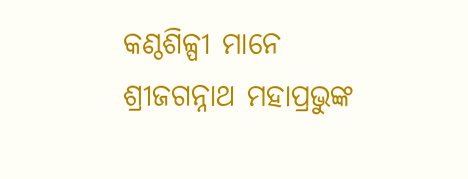କଣ୍ଠଶିଳ୍ପୀ ମାନେ ଶ୍ରୀଜଗନ୍ନାଥ ମହାପ୍ରଭୁଙ୍କ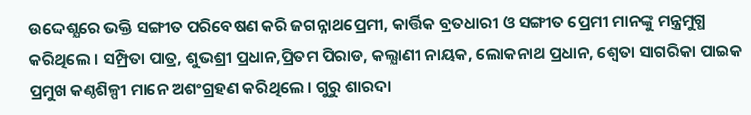ଉଦ୍ଦେଶ୍ଯରେ ଭକ୍ତି ସଙ୍ଗୀତ ପରିବେଷଣ କରି ଜଗନ୍ନାଥପ୍ରେମୀ, କାର୍ତ୍ତିକ ବ୍ରତଧାରୀ ଓ ସଙ୍ଗୀତ ପ୍ରେମୀ ମାନଙ୍କୁ ମନ୍ତ୍ରମୁଗ୍ଧ କରିଥିଲେ । ସମ୍ପ୍ରିତା ପାତ୍ର, ଶୁଭଶ୍ରୀ ପ୍ରଧାନ,ପ୍ରିତମ ପିରାଡ, କଲ୍ଯାଣୀ ନାୟକ, ଲୋକନାଥ ପ୍ରଧାନ, ଶ୍ବେତା ସାଗରିକା ପାଇକ ପ୍ରମୁଖ କଣ୍ଠଶିଳ୍ପୀ ମାନେ ଅଶଂଗ୍ରହଣ କରିଥିଲେ । ଗୁରୁ ଶାରଦା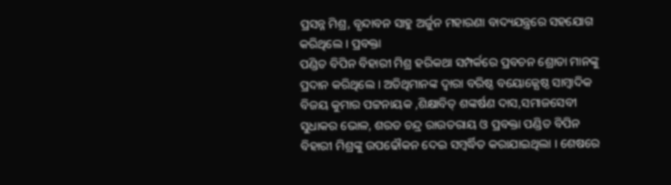ପ୍ରସନ୍ନ ମିଶ୍ର, ବୃନ୍ଦାବନ ସାହୁ ଅର୍ଜୁନ ମହାରଣା ବାଦ୍ୟଯନ୍ତ୍ରରେ ସହଯୋଗ କରିଥିଲେ । ପ୍ରବକ୍ତା
ପଣ୍ଡିତ ବିପିନ ବିହାରୀ ମିଶ୍ର ହରିକଥା ସମ୍ପର୍କରେ ପ୍ରବଚନ ଶ୍ରୋତା ମାନଙ୍କୁ ପ୍ରଦାନ କରିଥିଲେ । ଅତିଥିମାନଙ୍କ ଦ୍ବାରା ବରିଷ୍ଠ ବୟୋଜ୍ଯେଷ୍ଠ ସାମ୍ବାଦିକ ବିଜୟ କୁମାର ପଟ୍ଟନାୟକ ,ଶିକ୍ଷାବିତ୍ ଶଙ୍କର୍ଷଣ ଦାସ,ସମାଜସେବୀ ସୁଧାକର ଭୋଳ, ଶରତ ଚନ୍ଦ୍ର ରାଉତରାୟ ଓ ପ୍ରବକ୍ତା ପଣ୍ଡିତ ବିପିନ ବିହାରୀ ମିଶ୍ରଙ୍କୁ ଉପଢୌକନ ଦେଇ ସମ୍ବର୍ଦ୍ଧିତ କରାଯାଇଥିଲା । ଶେଷରେ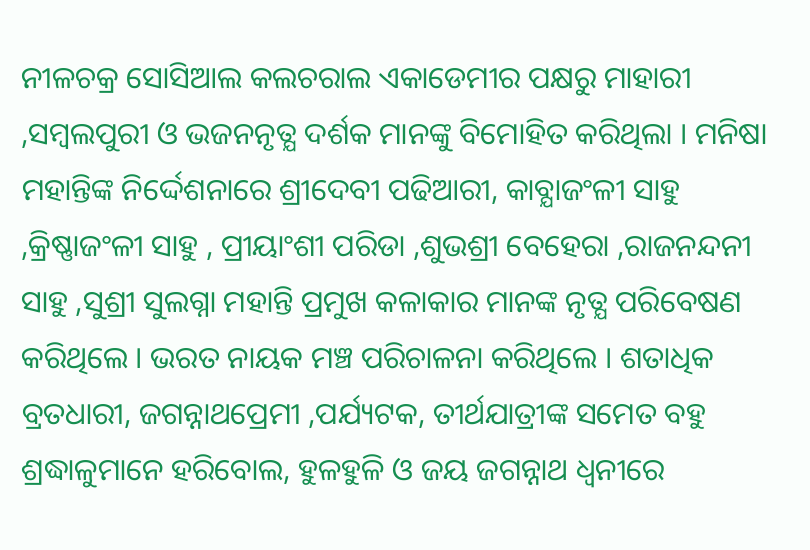ନୀଳଚକ୍ର ସୋସିଆଲ କଲଚରାଲ ଏକାଡେମୀର ପକ୍ଷରୁ ମାହାରୀ ,ସମ୍ବଲପୁରୀ ଓ ଭଜନନୃତ୍ଯ ଦର୍ଶକ ମାନଙ୍କୁ ବିମୋହିତ କରିଥିଲା । ମନିଷା ମହାନ୍ତିଙ୍କ ନିର୍ଦ୍ଦେଶନାରେ ଶ୍ରୀଦେବୀ ପଢିଆରୀ, କାବ୍ଯାଜଂଳୀ ସାହୁ ,କ୍ରିଷ୍ଣାଜଂଳୀ ସାହୁ , ପ୍ରୀୟାଂଶୀ ପରିଡା ,ଶୁଭଶ୍ରୀ ବେହେରା ,ରାଜନନ୍ଦନୀ ସାହୁ ,ସୁଶ୍ରୀ ସୁଲଗ୍ନା ମହାନ୍ତି ପ୍ରମୁଖ କଳାକାର ମାନଙ୍କ ନୃତ୍ଯ ପରିବେଷଣ କରିଥିଲେ । ଭରତ ନାୟକ ମଞ୍ଚ ପରିଚାଳନା କରିଥିଲେ । ଶତାଧିକ ବ୍ରତଧାରୀ, ଜଗନ୍ନାଥପ୍ରେମୀ ,ପର୍ଯ୍ୟଟକ, ତୀର୍ଥଯାତ୍ରୀଙ୍କ ସମେତ ବହୁ ଶ୍ରଦ୍ଧାଳୁମାନେ ହରିବୋଲ, ହୁଳହୁଳି ଓ ଜୟ ଜଗନ୍ନାଥ ଧ୍ବନୀରେ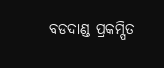ବଡଦାଣ୍ଡ ପ୍ରକମ୍ପିତ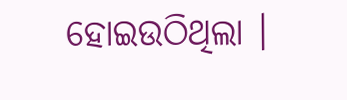ହୋଇଉଠିଥିଲା ।